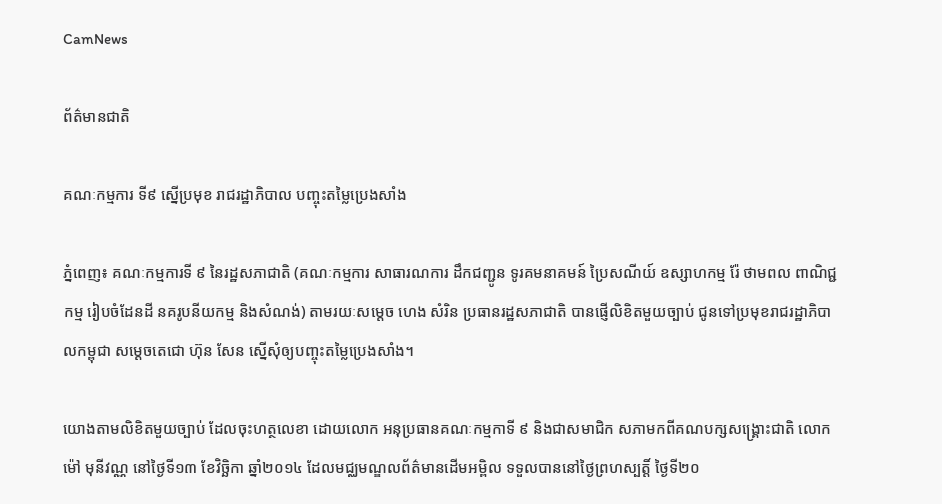CamNews

ព័ត៌មានជាតិ

គណៈកម្មការ ទី៩ ស្នើប្រមុខ រាជរដ្ឋាភិបាល បញ្ចុះតម្លៃប្រេងសាំង

ភ្នំពេញ៖ គណៈកម្មការទី ៩ នៃរដ្ឋសភាជាតិ (គណៈកម្មការ សាធារណការ ដឹកជញ្ជូន ទូរគមនាគមន៍ ប្រៃសណីយ៍ ឧស្សាហកម្ម រ៉ែ ថាមពល ពាណិជ្ជកម្ម រៀបចំដែនដី នគរូបនីយកម្ម និងសំណង់) តាមរយៈសម្តេច ហេង សំរិន ប្រធានរដ្ឋសភាជាតិ បានផ្ញើលិខិតមួយច្បាប់ ជូនទៅប្រមុខរាជរដ្ឋាភិបាលកម្ពុជា សម្តេចតេជោ ហ៊ុន សែន ស្នើសុំឲ្យបញ្ចុះតម្លៃប្រេងសាំង។

យោងតាមលិខិតមួយច្បាប់ ដែលចុះហត្ថលេខា ដោយលោក អនុប្រធានគណៈកម្មកាទី ៩ និងជាសមាជិក សភាមកពីគណបក្សសង្គ្រោះជាតិ លោក ម៉ៅ មុនីវណ្ណ នៅថ្ងៃទី១៣ ខែវិច្ឆិកា ឆ្នាំ២០១៤ ដែលមជ្ឈមណ្ឌលព័ត៌មានដើមអម្ពិល ទទួលបាននៅថ្ងៃព្រហស្បត្តិ៍ ថ្ងៃទី២០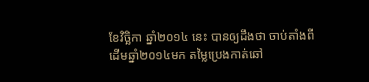ខែវិច្ឆិកា ឆ្នាំ២០១៤ នេះ បានឲ្យដឹងថា ចាប់តាំងពីដើមឆ្នាំ២០១៤មក តម្លៃប្រេងកាត់ឆៅ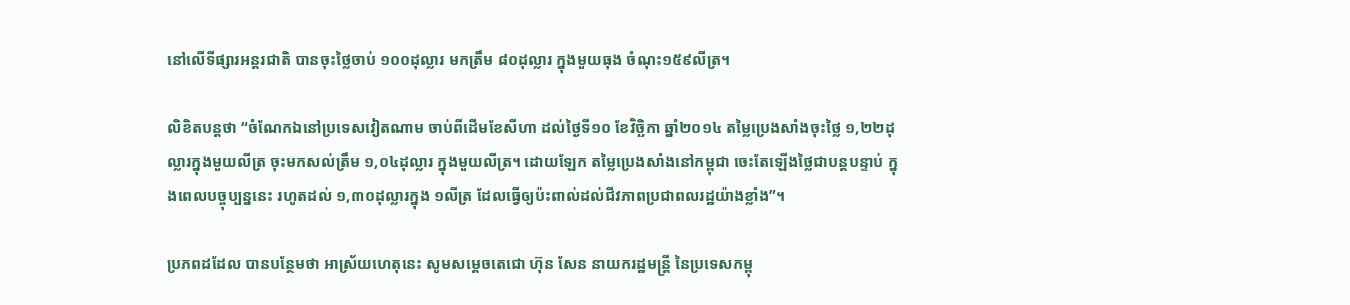នៅលើទីផ្សារអន្តរជាតិ បានចុះថ្លៃចាប់ ១០០ដុល្លារ មកត្រឹម ៨០ដុល្លារ ក្នុងមួយធុង ចំណុះ១៥៩លីត្រ។

លិខិតបន្តថា “ចំណែកឯនៅប្រទេសវៀតណាម ចាប់ពីដើមខែសីហា ដល់ថ្ងៃទី១០ ខែវិច្ឆិកា ឆ្នាំ២០១៤ តម្លៃប្រេងសាំងចុះថ្លៃ ១,២២ដុល្លារក្នុងមួយលីត្រ ចុះមកសល់ត្រឹម ១,០៤ដុល្លារ ក្នុងមួយលីត្រ។ ដោយឡែក តម្លៃប្រេងសាំងនៅកម្ពុជា ចេះតែឡើងថ្លៃជាបន្តបន្ទាប់ ក្នុងពេលបច្ចុប្បន្ននេះ រហូតដល់ ១,៣០ដុល្លារក្នុង ១លីត្រ ដែលធ្វើឲ្យប៉ះពាល់ដល់ជីវភាពប្រជាពលរដ្ឋយ៉ាងខ្លាំង”។

ប្រភពដដែល បានបន្ថែមថា អាស្រ័យហេតុនេះ សូមសម្តេចតេជោ ហ៊ុន សែន នាយករដ្ឋមន្ត្រី នៃប្រទេសកម្ពុ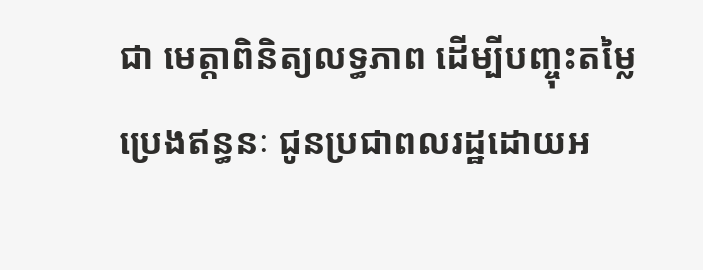ជា មេត្តាពិនិត្យលទ្ធភាព ដើម្បីបញ្ចុះតម្លៃប្រេងឥន្ធនៈ ជូនប្រជាពលរដ្ឋដោយអ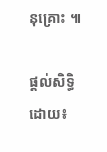នុគ្រោះ ៕

ផ្ដល់សិទ្ធិដោយ៖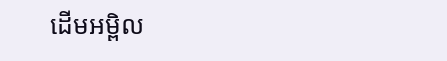ដើមអម្ពិល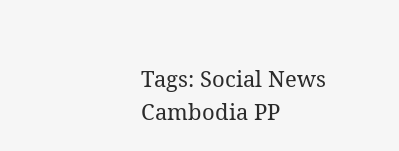Tags: Social News Cambodia PP